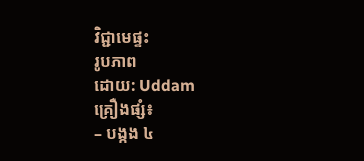វិជ្ជាមេផ្ទះ
រូបភាព
ដោយ: Uddam
គ្រឿងផ្សំ៖
– បង្កង ៤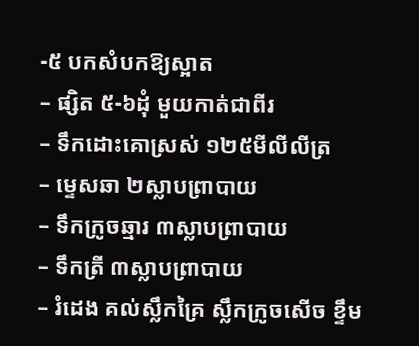-៥ បកសំបកឱ្យស្អាត
– ផ្សិត ៥-៦ដុំ មួយកាត់ជាពីរ
– ទឹកដោះគោស្រស់ ១២៥មីលីលីត្រ
– ម្ទេសឆា ២ស្លាបព្រាបាយ
– ទឹកក្រូចឆ្មារ ៣ស្លាបព្រាបាយ
– ទឹកត្រី ៣ស្លាបព្រាបាយ
– រំដេង គល់ស្លឹកគ្រៃ ស្លឹកក្រូចសើច ខ្ទឹម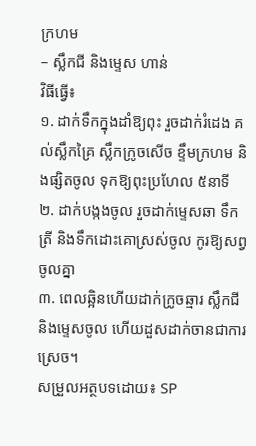ក្រហម
– ស្លឹកជី និងម្ទេស ហាន់
វិធីធ្វើ៖
១. ដាក់ទឹកក្នុងដាំឱ្យពុះ រួចដាក់រំដេង គល់ស្លឹកគ្រៃ ស្លឹកក្រូចសើច ខ្ទឹមក្រហម និងផ្សិតចូល ទុកឱ្យពុះប្រហែល ៥នាទី
២. ដាក់បង្កងចូល រួចដាក់ម្ទេសឆា ទឹកត្រី និងទឹកដោះគោស្រស់ចូល កូរឱ្យសព្វចូលគ្នា
៣. ពេលឆ្អិនហើយដាក់ក្រូចឆ្មារ ស្លឹកជី និងម្ទេសចូល ហើយដួសដាក់ចានជាការស្រេច។
សម្រួលអត្ថបទដោយ៖ SP